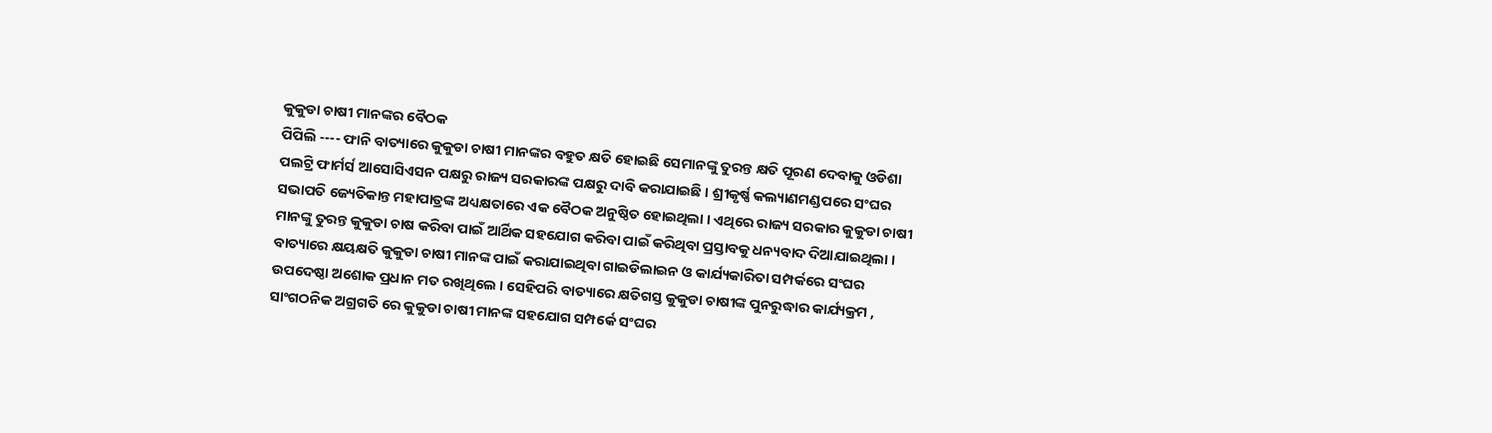କୁକୁଡା ଚାଷୀ ମାନଙ୍କର ବୈଠକ
ପିପିଲି ---- ଫାନି ବାତ୍ୟାରେ କୁକୁଡା ଚାଷୀ ମାନଙ୍କର ବହୁତ କ୍ଷତି ହୋଇଛି ସେମାନଙ୍କୁ ତୁରନ୍ତ କ୍ଷତି ପୂରଣ ଦେବାକୁ ଓଡିଶା ପଲଟ୍ରି ଫାର୍ମର୍ସ ଆସୋସିଏସନ ପକ୍ଷରୁ ରାଜ୍ୟ ସରକାରଙ୍କ ପକ୍ଷରୁ ଦାବି କରାଯାଇଛି । ଶ୍ରୀକୃର୍ଷ୍ଣ କଲ୍ୟାଣମଣ୍ଡପରେ ସଂଘର ସଭାପତି ଜ୍ୟେତିକାନ୍ତ ମହାପାତ୍ରଙ୍କ ଅଧ୍ୟକ୍ଷତାରେ ଏକ ବୈଠକ ଅନୁଷ୍ଠିତ ହୋଇଥିଲା । ଏଥିରେ ରାଜ୍ୟ ସରକାର କୁକୁଡା ଚାଷୀ ମାନଙ୍କୁ ତୁରନ୍ତ କୁକୁଡା ଚାଷ କରିବା ପାଇଁ ଆର୍ଥିକ ସହଯୋଗ କରିବା ପାଇଁ କରିଥିବା ପ୍ରସ୍ତାବକୁ ଧନ୍ୟବାଦ ଦିଆଯାଇଥିଲା । ବାତ୍ୟାରେ କ୍ଷୟକ୍ଷତି କୁକୁଡା ଚାଷୀ ମାନଙ୍କ ପାଇଁ କରାଯାଇଥିବା ଗାଇଡିଲାଇନ ଓ କାର୍ଯ୍ୟକାରିତା ସମ୍ପର୍କରେ ସଂଘର ଉପଦେଷ୍ଠା ଅଶୋକ ପ୍ରଧାନ ମତ ରଖିଥିଲେ । ସେହିପରି ବାତ୍ୟାରେ କ୍ଷତିଗସ୍ତ କୁକୁଡା ଚାଷୀଙ୍କ ପୁନରୁଦ୍ଧାର କାର୍ଯ୍ୟକ୍ରମ , ସାଂଗଠନିକ ଅଗ୍ରଗତି ରେ କୁକୁଡା ଚାଷୀ ମାନଙ୍କ ସହଯୋଗ ସମ୍ପର୍କେ ସଂଘର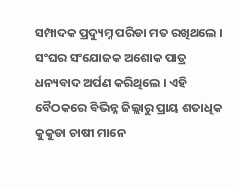ସମ୍ପାଦକ ପ୍ରଦ୍ୟୁମ୍ନ ପରିଡା ମତ ରଖିଥଲେ । ସଂଘର ସଂଯୋଜକ ଅଶୋକ ପାତ୍ର ଧନ୍ୟବାଦ ଅର୍ପଣ କରିଥିଲେ । ଏହି ବୈଠକରେ ବିଭିନ୍ନ ଜିଲ୍ଲାରୁ ପ୍ରାୟ ଶତାଧିକ କୁକୁଡା ଚାଷୀ ମାନେ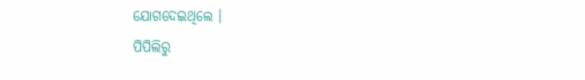ଯୋଗଦେଇଥିଲେ ।
ପିପିଲିରୁ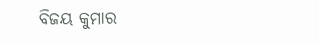ବିଜୟ କୁମାର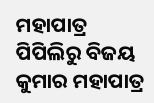ମହାପାତ୍ର
ପିପିଲିରୁ ବିଜୟ କୁମାର ମହାପାତ୍ର